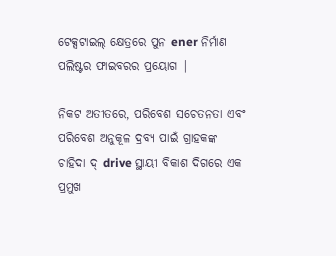ଟେକ୍ସଟାଇଲ୍ କ୍ଷେତ୍ରରେ ପୁନ ener ନିର୍ମାଣ ପଲିଷ୍ଟର ଫାଇବରର ପ୍ରୟୋଗ |

ନିକଟ ଅତୀତରେ, ପରିବେଶ ସଚେତନତା ଏବଂ ପରିବେଶ ଅନୁକୂଳ ଦ୍ରବ୍ୟ ପାଇଁ ଗ୍ରାହକଙ୍କ ଚାହିଦା ଦ୍ drive ସ୍ଥାୟୀ ବିକାଶ ଦିଗରେ ଏକ ପ୍ରମୁଖ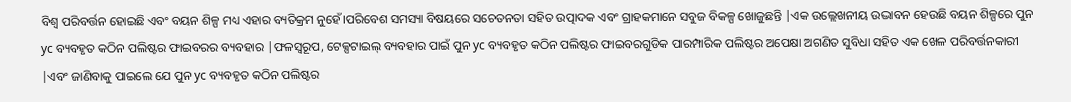ବିଶ୍ୱ ପରିବର୍ତ୍ତନ ହୋଇଛି ଏବଂ ବୟନ ଶିଳ୍ପ ମଧ୍ୟ ଏହାର ବ୍ୟତିକ୍ରମ ନୁହେଁ।ପରିବେଶ ସମସ୍ୟା ବିଷୟରେ ସଚେତନତା ସହିତ ଉତ୍ପାଦକ ଏବଂ ଗ୍ରାହକମାନେ ସବୁଜ ବିକଳ୍ପ ଖୋଜୁଛନ୍ତି |ଏକ ଉଲ୍ଲେଖନୀୟ ଉଦ୍ଭାବନ ହେଉଛି ବୟନ ଶିଳ୍ପରେ ପୁନ yc ବ୍ୟବହୃତ କଠିନ ପଲିଷ୍ଟର ଫାଇବରର ବ୍ୟବହାର |ଫଳସ୍ୱରୂପ, ଟେକ୍ସଟାଇଲ୍ ବ୍ୟବହାର ପାଇଁ ପୁନ yc ବ୍ୟବହୃତ କଠିନ ପଲିଷ୍ଟର ଫାଇବରଗୁଡିକ ପାରମ୍ପାରିକ ପଲିଷ୍ଟର ଅପେକ୍ଷା ଅଗଣିତ ସୁବିଧା ସହିତ ଏକ ଖେଳ ପରିବର୍ତ୍ତନକାରୀ |ଏବଂ ଜାଣିବାକୁ ପାଇଲେ ଯେ ପୁନ yc ବ୍ୟବହୃତ କଠିନ ପଲିଷ୍ଟର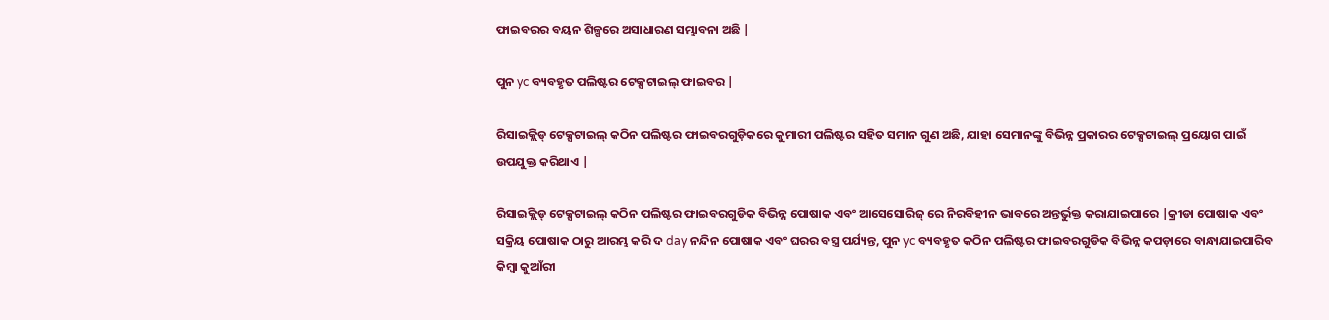ଫାଇବରର ବୟନ ଶିଳ୍ପରେ ଅସାଧାରଣ ସମ୍ଭାବନା ଅଛି |

ପୁନ yc ବ୍ୟବହୃତ ପଲିଷ୍ଟର ଟେକ୍ସଟାଇଲ୍ ଫାଇବର |

ରିସାଇକ୍ଲିଡ୍ ଟେକ୍ସଟାଇଲ୍ କଠିନ ପଲିଷ୍ଟର ଫାଇବରଗୁଡ଼ିକରେ କୁମାରୀ ପଲିଷ୍ଟର ସହିତ ସମାନ ଗୁଣ ଅଛି, ଯାହା ସେମାନଙ୍କୁ ବିଭିନ୍ନ ପ୍ରକାରର ଟେକ୍ସଟାଇଲ୍ ପ୍ରୟୋଗ ପାଇଁ ଉପଯୁକ୍ତ କରିଥାଏ |

ରିସାଇକ୍ଲିଡ୍ ଟେକ୍ସଟାଇଲ୍ କଠିନ ପଲିଷ୍ଟର ଫାଇବରଗୁଡିକ ବିଭିନ୍ନ ପୋଷାକ ଏବଂ ଆସେସୋରିଜ୍ ରେ ନିରବିହୀନ ଭାବରେ ଅନ୍ତର୍ଭୁକ୍ତ କରାଯାଇପାରେ |କ୍ରୀଡା ପୋଷାକ ଏବଂ ସକ୍ରିୟ ପୋଷାକ ଠାରୁ ଆରମ୍ଭ କରି ଦ day ନନ୍ଦିନ ପୋଷାକ ଏବଂ ଘରର ବସ୍ତ୍ର ପର୍ଯ୍ୟନ୍ତ, ପୁନ yc ବ୍ୟବହୃତ କଠିନ ପଲିଷ୍ଟର ଫାଇବରଗୁଡିକ ବିଭିନ୍ନ କପଡ଼ାରେ ବାନ୍ଧାଯାଇପାରିବ କିମ୍ବା କୁଆଁରୀ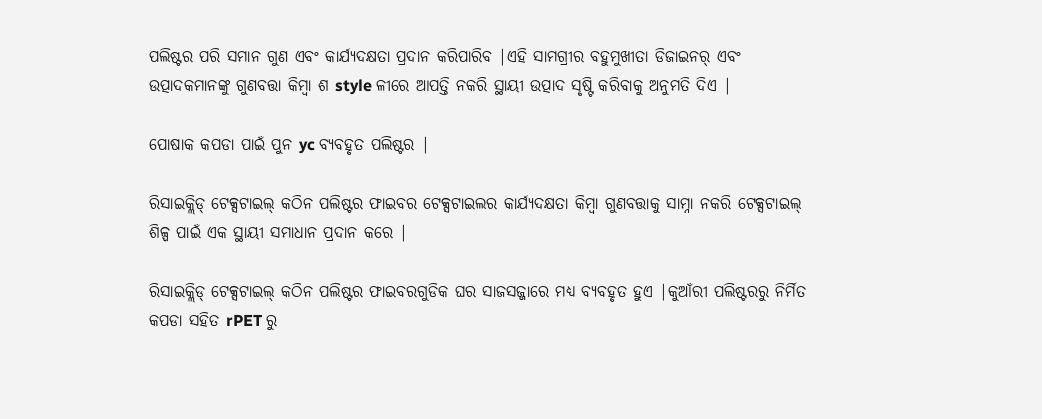ପଲିଷ୍ଟର ପରି ସମାନ ଗୁଣ ଏବଂ କାର୍ଯ୍ୟଦକ୍ଷତା ପ୍ରଦାନ କରିପାରିବ |ଏହି ସାମଗ୍ରୀର ବହୁମୁଖୀତା ଡିଜାଇନର୍ ଏବଂ ଉତ୍ପାଦକମାନଙ୍କୁ ଗୁଣବତ୍ତା କିମ୍ବା ଶ style ଳୀରେ ଆପତ୍ତି ନକରି ସ୍ଥାୟୀ ଉତ୍ପାଦ ସୃଷ୍ଟି କରିବାକୁ ଅନୁମତି ଦିଏ |

ପୋଷାକ କପଡା ପାଇଁ ପୁନ yc ବ୍ୟବହୃତ ପଲିଷ୍ଟର |

ରିସାଇକ୍ଲିଡ୍ ଟେକ୍ସଟାଇଲ୍ କଠିନ ପଲିଷ୍ଟର ଫାଇବର ଟେକ୍ସଟାଇଲର କାର୍ଯ୍ୟଦକ୍ଷତା କିମ୍ବା ଗୁଣବତ୍ତାକୁ ସାମ୍ନା ନକରି ଟେକ୍ସଟାଇଲ୍ ଶିଳ୍ପ ପାଇଁ ଏକ ସ୍ଥାୟୀ ସମାଧାନ ପ୍ରଦାନ କରେ |

ରିସାଇକ୍ଲିଡ୍ ଟେକ୍ସଟାଇଲ୍ କଠିନ ପଲିଷ୍ଟର ଫାଇବରଗୁଡିକ ଘର ସାଜସଜ୍ଜାରେ ମଧ୍ୟ ବ୍ୟବହୃତ ହୁଏ |କୁଆଁରୀ ପଲିଷ୍ଟରରୁ ନିର୍ମିତ କପଡା ସହିତ rPET ରୁ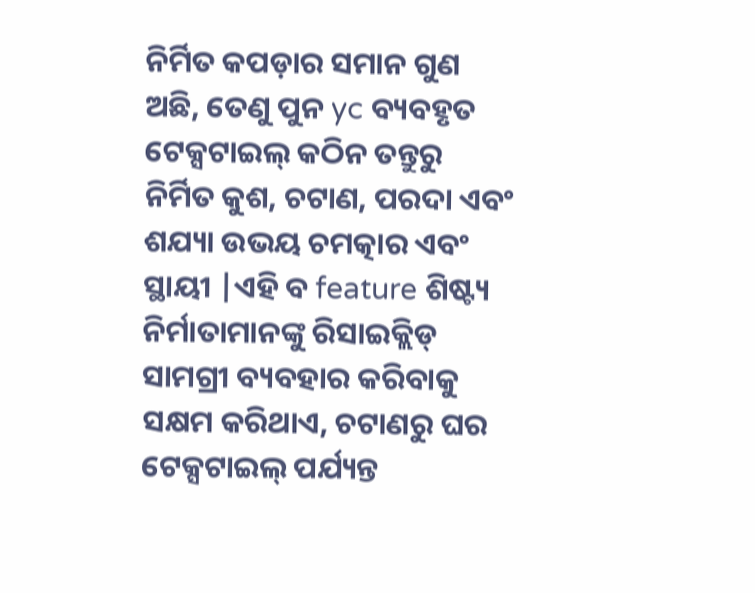ନିର୍ମିତ କପଡ଼ାର ସମାନ ଗୁଣ ଅଛି, ତେଣୁ ପୁନ yc ବ୍ୟବହୃତ ଟେକ୍ସଟାଇଲ୍ କଠିନ ତନ୍ତୁରୁ ନିର୍ମିତ କୁଶ, ଚଟାଣ, ପରଦା ଏବଂ ଶଯ୍ୟା ଉଭୟ ଚମତ୍କାର ଏବଂ ସ୍ଥାୟୀ |ଏହି ବ feature ଶିଷ୍ଟ୍ୟ ନିର୍ମାତାମାନଙ୍କୁ ରିସାଇକ୍ଲିଡ୍ ସାମଗ୍ରୀ ବ୍ୟବହାର କରିବାକୁ ସକ୍ଷମ କରିଥାଏ, ଚଟାଣରୁ ଘର ଟେକ୍ସଟାଇଲ୍ ପର୍ଯ୍ୟନ୍ତ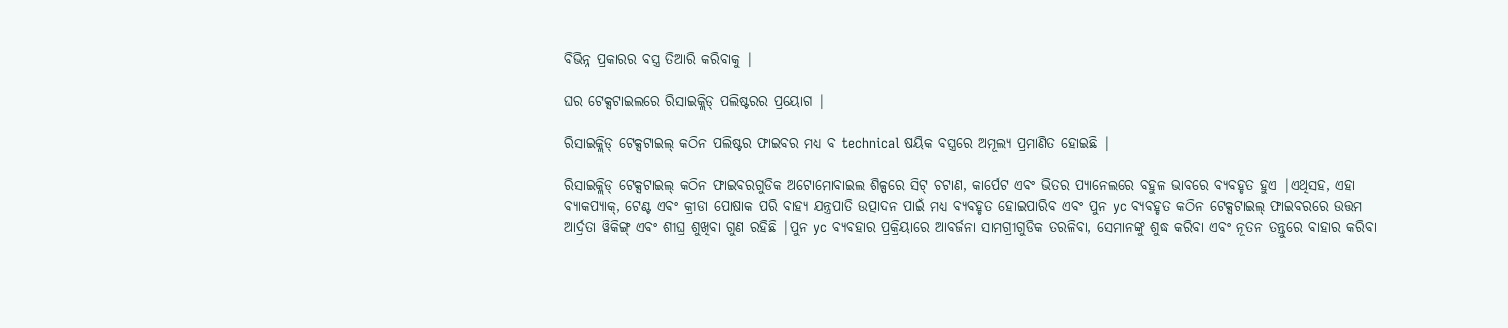ବିଭିନ୍ନ ପ୍ରକାରର ବସ୍ତ୍ର ତିଆରି କରିବାକୁ |

ଘର ଟେକ୍ସଟାଇଲରେ ରିସାଇକ୍ଲିଡ୍ ପଲିଷ୍ଟରର ପ୍ରୟୋଗ |

ରିସାଇକ୍ଲିଡ୍ ଟେକ୍ସଟାଇଲ୍ କଠିନ ପଲିଷ୍ଟର ଫାଇବର ମଧ୍ୟ ବ technical ଷୟିକ ବସ୍ତ୍ରରେ ଅମୂଲ୍ୟ ପ୍ରମାଣିତ ହୋଇଛି |

ରିସାଇକ୍ଲିଡ୍ ଟେକ୍ସଟାଇଲ୍ କଠିନ ଫାଇବରଗୁଡିକ ଅଟୋମୋବାଇଲ ଶିଳ୍ପରେ ସିଟ୍ ଚଟାଣ, କାର୍ପେଟ ଏବଂ ଭିତର ପ୍ୟାନେଲରେ ବହୁଳ ଭାବରେ ବ୍ୟବହୃତ ହୁଏ |ଏଥିସହ, ଏହା ବ୍ୟାକପ୍ୟାକ୍, ଟେଣ୍ଟ ଏବଂ କ୍ରୀଡା ପୋଷାକ ପରି ବାହ୍ୟ ଯନ୍ତ୍ରପାତି ଉତ୍ପାଦନ ପାଇଁ ମଧ୍ୟ ବ୍ୟବହୃତ ହୋଇପାରିବ ଏବଂ ପୁନ yc ବ୍ୟବହୃତ କଠିନ ଟେକ୍ସଟାଇଲ୍ ଫାଇବରରେ ଉତ୍ତମ ଆର୍ଦ୍ରତା ୱିକିଙ୍ଗ୍ ଏବଂ ଶୀଘ୍ର ଶୁଖିବା ଗୁଣ ରହିଛି |ପୁନ yc ବ୍ୟବହାର ପ୍ରକ୍ରିୟାରେ ଆବର୍ଜନା ସାମଗ୍ରୀଗୁଡିକ ତରଳିବା, ସେମାନଙ୍କୁ ଶୁଦ୍ଧ କରିବା ଏବଂ ନୂତନ ତନ୍ତୁରେ ବାହାର କରିବା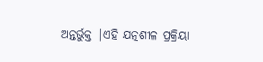ଅନ୍ତର୍ଭୁକ୍ତ |ଏହି ଯତ୍ନଶୀଳ ପ୍ରକ୍ରିୟା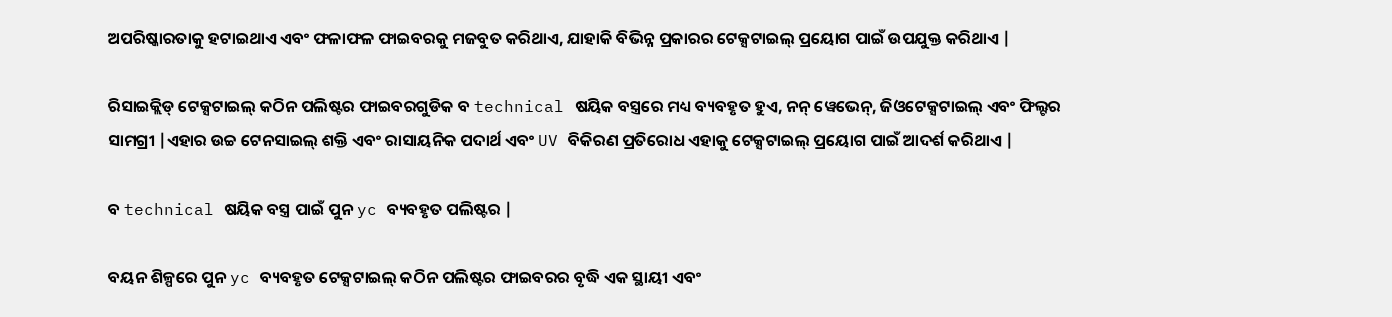ଅପରିଷ୍କାରତାକୁ ହଟାଇଥାଏ ଏବଂ ଫଳାଫଳ ଫାଇବରକୁ ମଜବୁତ କରିଥାଏ, ଯାହାକି ବିଭିନ୍ନ ପ୍ରକାରର ଟେକ୍ସଟାଇଲ୍ ପ୍ରୟୋଗ ପାଇଁ ଉପଯୁକ୍ତ କରିଥାଏ |

ରିସାଇକ୍ଲିଡ୍ ଟେକ୍ସଟାଇଲ୍ କଠିନ ପଲିଷ୍ଟର ଫାଇବରଗୁଡିକ ବ technical ଷୟିକ ବସ୍ତ୍ରରେ ମଧ୍ୟ ବ୍ୟବହୃତ ହୁଏ, ନନ୍ ୱେଭେନ୍, ଜିଓଟେକ୍ସଟାଇଲ୍ ଏବଂ ଫିଲ୍ଟର ସାମଗ୍ରୀ |ଏହାର ଉଚ୍ଚ ଟେନସାଇଲ୍ ଶକ୍ତି ଏବଂ ରାସାୟନିକ ପଦାର୍ଥ ଏବଂ UV ବିକିରଣ ପ୍ରତିରୋଧ ଏହାକୁ ଟେକ୍ସଟାଇଲ୍ ପ୍ରୟୋଗ ପାଇଁ ଆଦର୍ଶ କରିଥାଏ |

ବ technical ଷୟିକ ବସ୍ତ୍ର ପାଇଁ ପୁନ yc ବ୍ୟବହୃତ ପଲିଷ୍ଟର |

ବୟନ ଶିଳ୍ପରେ ପୁନ yc ବ୍ୟବହୃତ ଟେକ୍ସଟାଇଲ୍ କଠିନ ପଲିଷ୍ଟର ଫାଇବରର ବୃଦ୍ଧି ଏକ ସ୍ଥାୟୀ ଏବଂ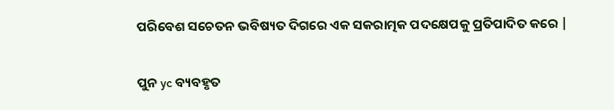ପରିବେଶ ସଚେତନ ଭବିଷ୍ୟତ ଦିଗରେ ଏକ ସକରାତ୍ମକ ପଦକ୍ଷେପକୁ ପ୍ରତିପାଦିତ କରେ |

ପୁନ yc ବ୍ୟବହୃତ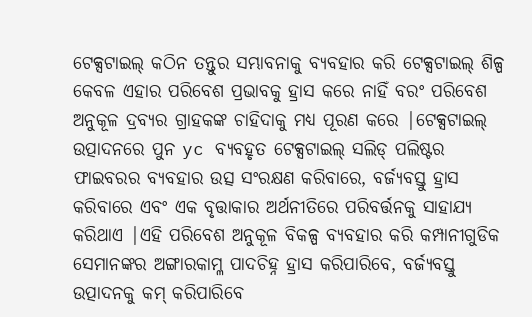ଟେକ୍ସଟାଇଲ୍ କଠିନ ତନ୍ତୁର ସମ୍ଭାବନାକୁ ବ୍ୟବହାର କରି ଟେକ୍ସଟାଇଲ୍ ଶିଳ୍ପ କେବଳ ଏହାର ପରିବେଶ ପ୍ରଭାବକୁ ହ୍ରାସ କରେ ନାହିଁ ବରଂ ପରିବେଶ ଅନୁକୂଳ ଦ୍ରବ୍ୟର ଗ୍ରାହକଙ୍କ ଚାହିଦାକୁ ମଧ୍ୟ ପୂରଣ କରେ |ଟେକ୍ସଟାଇଲ୍ ଉତ୍ପାଦନରେ ପୁନ yc ବ୍ୟବହୃତ ଟେକ୍ସଟାଇଲ୍ ସଲିଡ୍ ପଲିଷ୍ଟର ଫାଇବରର ବ୍ୟବହାର ଉତ୍ସ ସଂରକ୍ଷଣ କରିବାରେ, ବର୍ଜ୍ୟବସ୍ତୁ ହ୍ରାସ କରିବାରେ ଏବଂ ଏକ ବୃତ୍ତାକାର ଅର୍ଥନୀତିରେ ପରିବର୍ତ୍ତନକୁ ସାହାଯ୍ୟ କରିଥାଏ |ଏହି ପରିବେଶ ଅନୁକୂଳ ବିକଳ୍ପ ବ୍ୟବହାର କରି କମ୍ପାନୀଗୁଡିକ ସେମାନଙ୍କର ଅଙ୍ଗାରକାମ୍ଳ ପାଦଚିହ୍ନ ହ୍ରାସ କରିପାରିବେ, ବର୍ଜ୍ୟବସ୍ତୁ ଉତ୍ପାଦନକୁ କମ୍ କରିପାରିବେ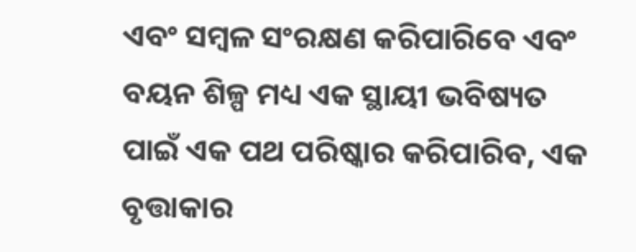ଏବଂ ସମ୍ବଳ ସଂରକ୍ଷଣ କରିପାରିବେ ଏବଂ ବୟନ ଶିଳ୍ପ ମଧ୍ୟ ଏକ ସ୍ଥାୟୀ ଭବିଷ୍ୟତ ପାଇଁ ଏକ ପଥ ପରିଷ୍କାର କରିପାରିବ, ଏକ ବୃତ୍ତାକାର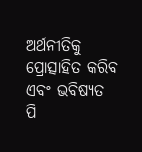ଅର୍ଥନୀତିକୁ ପ୍ରୋତ୍ସାହିତ କରିବ ଏବଂ ଭବିଷ୍ୟତ ପି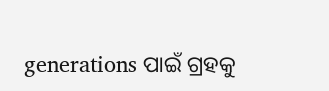generations ପାଇଁ ଗ୍ରହକୁ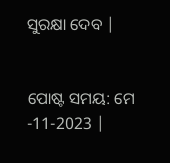ସୁରକ୍ଷା ଦେବ |


ପୋଷ୍ଟ ସମୟ: ମେ -11-2023 |